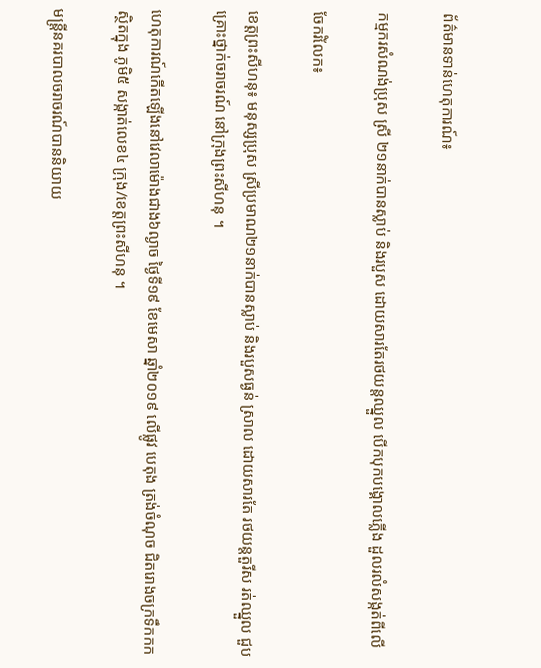ព័ត៌មានទាន់ហេតុការណ៍៖

កម្មករសំណង់ប្រុស ស្រី ២១នាក់បានស្លាប់ និងរបួស ដោយសារតែរថយន្តឈ្នួល បើកបុកបង្គោលភ្លើង ដួលរលំសង្កត់ពីលើ

ចែករំលែក៖

ខេត្តព្រះសីហនុ៖ មនុស្សប្រុស ស្រីប្រមាណ២១នាក់បានស្លាប់ និងរបួសធ្ងន់ ស្រាល ដោយសារតែ រថយន្តតួរីស រត់ឈ្នួល ជួបគ្រោះថ្នាក់ចរាចរណ៍ នៅក្រុងព្រះសីហនុ ។

ហេតុការណ៍កើតឡើងនៅវេលាម៉ោងជាង៦ល្ងាច ថ្ងៃទី១៩ ខែមេសា ឆ្នាំ២០១៩ លើផ្លូវ បេតុង ត្រង់ចំណុច ជិតរោងចក្រទឹកកក ស្ថិតក្នុង ភូមិ៥ សង្កាត់លេខ៤ ក្រុង/ខេត្តព្រះសីហនុ ។

មន្ត្រីនគរបាលចរាចរណ៍បាននិយាយ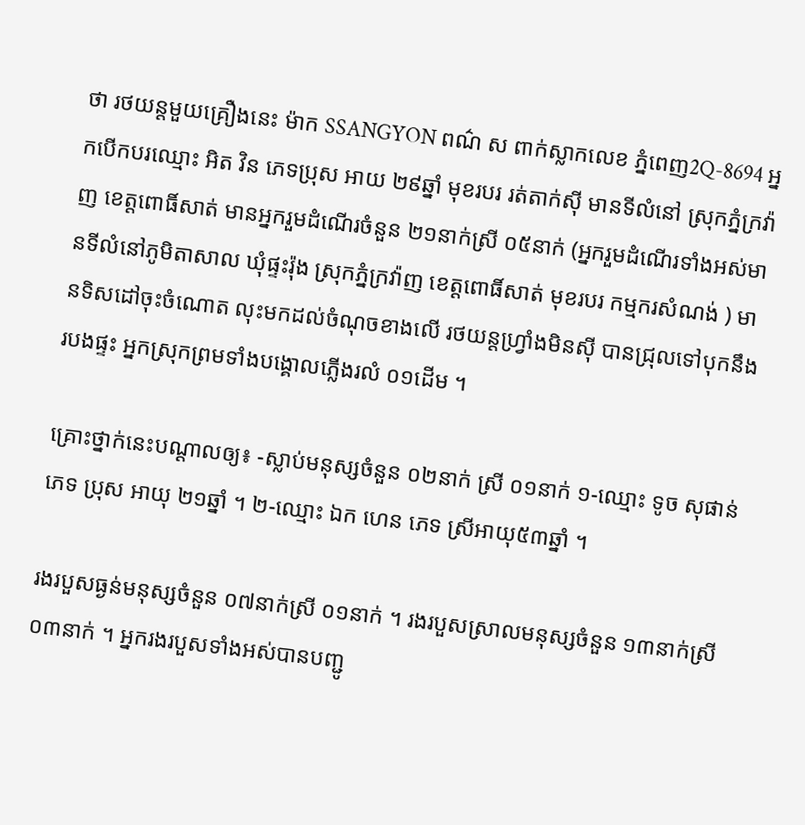ថា រថយន្តមួយគ្រឿងនេះ ម៉ាក SSANGYON ពណ៌ ស ពាក់ស្លាកលេខ ភ្នំពេញ2Q-8694 អ្នកបើកបរឈ្មោះ អិត វិន ភេទប្រុស អាយ ២៩ឆ្នាំ មុខរបរ រត់តាក់ស៊ី មានទីលំនៅ ស្រុកភ្នំក្រវ៉ាញ ខេត្តពោធិ៍សាត់ មានអ្នករួមដំណើរចំនួន ២១នាក់ស្រី ០៥នាក់ (អ្នករួមដំណើរទាំងអស់មានទីលំនៅភូមិតាសាល ឃុំផ្ទះរ៉ុង ស្រុកភ្នំក្រវ៉ាញ ខេត្តពោធិ៍សាត់ មុខរបរ កម្មករសំណង់ ) មានទិសដៅចុះចំណោត លុះមកដល់ចំណុចខាងលើ រថយន្តហ្រ្វាំងមិនស៊ី បានជ្រុលទៅបុកនឹងរបងផ្ទះ អ្នកស្រុកព្រមទាំងបង្គោលភ្លើងរលំ ០១ដើម ។

គ្រោះថ្នាក់នេះបណ្ដាលឲ្យ៖ -ស្លាប់មនុស្សចំនួន ០២នាក់ ស្រី ០១នាក់ ១-ឈ្មោះ ទូច សុផាន់ ភេទ ប្រុស អាយុ ២១ឆ្នាំ ។ ២-ឈ្មោះ ឯក ហេន ភេទ ស្រីអាយុ៥៣ឆ្នាំ ។

រងរបួសធ្ងន់មនុស្សចំនួន ០៧នាក់ស្រី ០១នាក់ ។ រងរបួសស្រាលមនុស្សចំនួន ១៣នាក់ស្រី ០៣នាក់ ។ អ្នករងរបួសទាំងអស់បានបញ្ជូ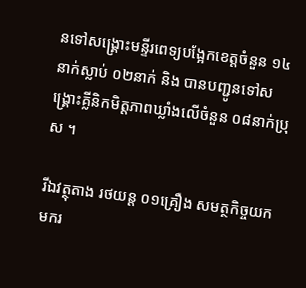នទៅសង្គ្រោះមន្ទីរពេទ្យបង្អែកខេត្តចំនួន ១៤នាក់ស្លាប់ ០២នាក់ និង បានបញ្ជូនទៅសង្គ្រោះគ្លីនិកមិត្តភាពឃ្លាំងលើចំនួន ០៨នាក់ប្រុស ។

រីឯវត្ថុតាង រថយន្ត ០១គ្រឿង សមត្ថកិច្ចយកមករ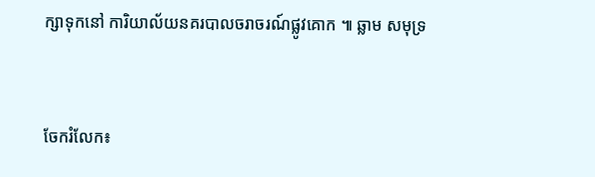ក្សាទុកនៅ ការិយាល័យនគរបាលចរាចរណ៍ផ្លូវគោក ៕ ឆ្លាម សមុទ្រ


ចែករំលែក៖